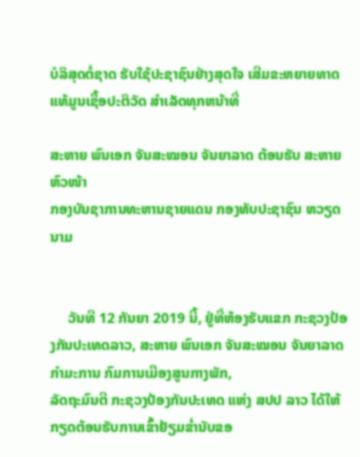ບໍລິສຸດຕໍ່ຊາດ ຮັບໃຊ້ປະຊາຊົນຢ່າງສຸດໃຈ ເສີມຂະຫຍາຍທາດແທ້ມູນເຊື້ອປະຕິວັດ ສໍາເລັດທຸກຫນ້າທີ່

ສະຫາຍ ພົນເອກ ຈັນສະໝອນ ຈັນຍາລາດ ຕ້ອນຮັບ ສະຫາຍ ຫົວໜ້າ
ກອງບັນຊາການທະຫານຊາຍແດນ ກອງທັບປະຊາຊົນ ຫວຽດນາມ


     ວັນທີ 12 ກັນຍາ 2019 ນີ້, ຢູ່ທີ່ຫ້ອງຮັບແຂກ ກະຊວງປ້ອງກັນປະເທດລາວ, ສະຫາຍ ພົນເອກ ຈັນສະໝອນ ຈັນຍາລາດ ກຳມະການ ກົມການເມືອງສູນກາງພັກ,
ລັດຖະມົນຕີ ກະຊວງປ້ອງກັນປະເທດ ແຫ່ງ ສປປ ລາວ ໄດ້ໃຫ້ກຽດຕ້ອນຮັບການເຂົ້າຢ້ຽມຂ່ຳນັບຂອ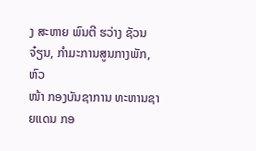ງ ສະຫາຍ ພົນຕີ ຮວ່າງ ຊັວນ ຈ໋ຽນ, ກຳມະການສູນກາງພັກ, ຫົວ
ໜ້າ ກອງບັນຊາການ ທະຫານຊາຍແດນ ກອ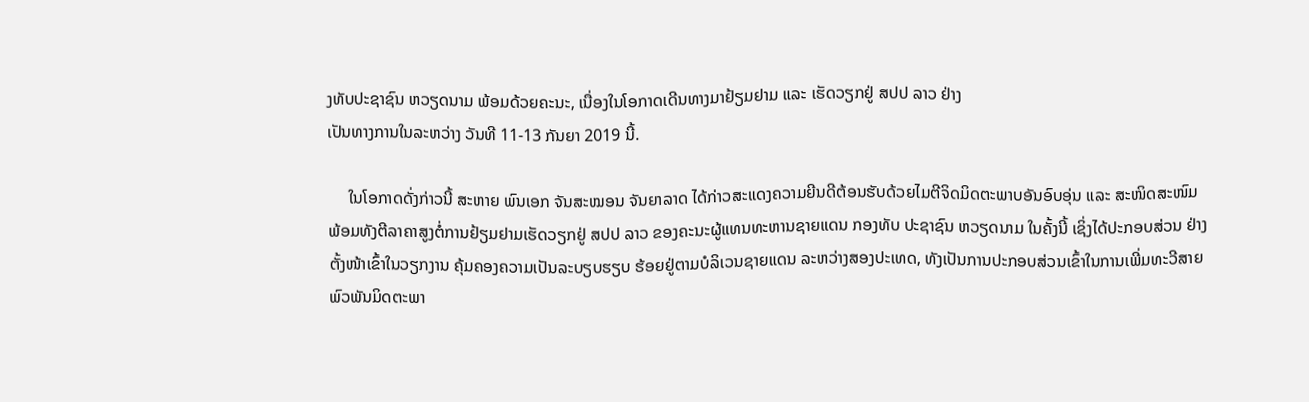ງທັບປະຊາຊົນ ຫວຽດນາມ ພ້ອມດ້ວຍຄະນະ, ເນື່ອງໃນໂອກາດເດີນທາງມາຢ້ຽມຢາມ ແລະ ເຮັດວຽກຢູ່ ສປປ ລາວ ຢ່າງ
ເປັນທາງການໃນລະຫວ່າງ ວັນທີ 11-13 ກັນຍາ 2019 ນີ້.

     ໃນໂອກາດດັ່ງກ່າວນີ້ ສະຫາຍ ພົນເອກ ຈັນສະໝອນ ຈັນຍາລາດ ໄດ້ກ່າວສະແດງຄວາມຍີນດີຕ້ອນຮັບດ້ວຍໄມຕີຈິດມິດຕະພາບອັນອົບອຸ່ນ ແລະ ສະໜິດສະໜົມ
ພ້ອມທັງຕີລາຄາສູງຕໍ່ການຢ້ຽມຢາມເຮັດວຽກຢູ່ ສປປ ລາວ ຂອງຄະນະຜູ້ແທນທະຫານຊາຍແດນ ກອງທັບ ປະຊາຊົນ ຫວຽດນາມ ໃນຄັ້ງນີ້ ເຊິ່ງໄດ້ປະກອບສ່ວນ ຢ່າງ
ຕັ້ງໜ້າເຂົ້າໃນວຽກງານ ຄຸ້ມຄອງຄວາມເປັນລະບຽບຮຽບ ຮ້ອຍຢູ່ຕາມບໍລິເວນຊາຍແດນ ລະຫວ່າງສອງປະເທດ, ທັງເປັນການປະກອບສ່ວນເຂົ້າໃນການເພີ່ມທະວີສາຍ
ພົວພັນມິດຕະພາ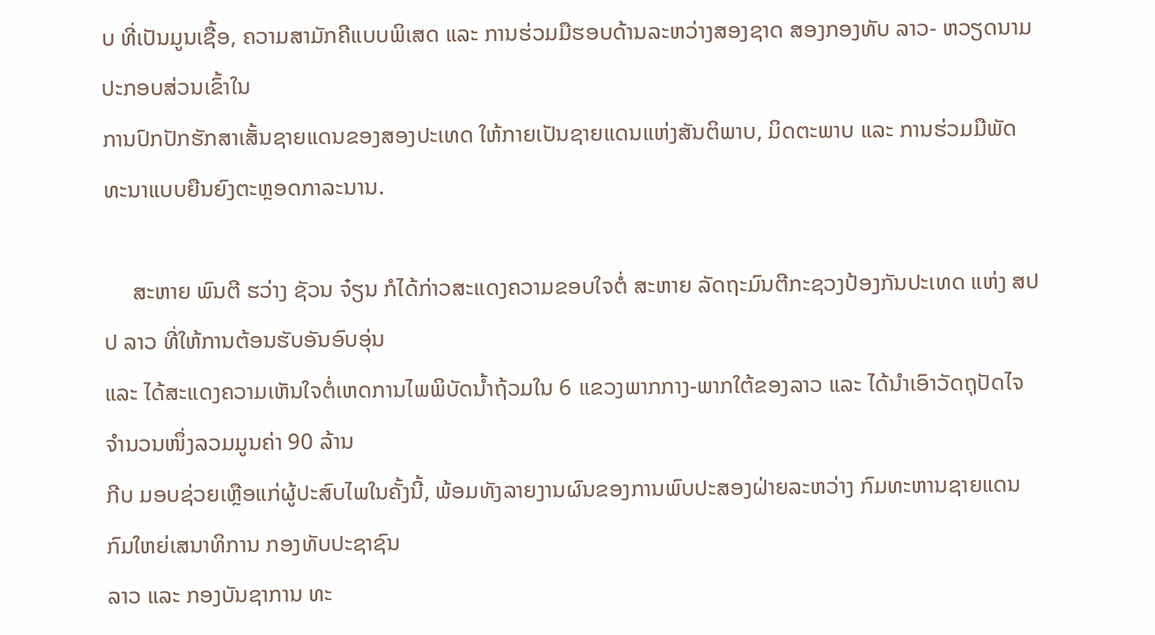ບ ທີ່ເປັນມູນເຊື້ອ, ຄວາມສາມັກຄີແບບພິເສດ ແລະ ການຮ່ວມມືຮອບດ້ານລະຫວ່າງສອງຊາດ ສອງກອງທັບ ລາວ- ຫວຽດນາມ ປະກອບສ່ວນເຂົ້າໃນ
ການປົກປັກຮັກສາເສັ້ນຊາຍແດນຂອງສອງປະເທດ ໃຫ້ກາຍເປັນຊາຍແດນແຫ່ງສັນຕິພາບ, ມິດຕະພາບ ແລະ ການຮ່ວມມືພັດທະນາແບບຍືນຍົງຕະຫຼອດກາລະນານ.

     ສະຫາຍ ພົນຕີ ຮວ່າງ ຊັວນ ຈ໋ຽນ ກໍໄດ້ກ່າວສະແດງຄວາມຂອບໃຈຕໍ່ ສະຫາຍ ລັດຖະມົນຕີກະຊວງປ້ອງກັນປະເທດ ແຫ່ງ ສປປ ລາວ ທີ່ໃຫ້ການຕ້ອນຮັບອັນອົບອຸ່ນ
ແລະ ໄດ້ສະແດງຄວາມເຫັນໃຈຕໍ່ເຫດການໄພພິບັດນ້ຳຖ້ວມໃນ 6 ແຂວງພາກກາງ-ພາກໃຕ້ຂອງລາວ ແລະ ໄດ້ນຳເອົາວັດຖຸປັດໄຈຈຳນວນໜຶ່ງລວມມູນຄ່າ 90 ລ້ານ
ກີບ ມອບຊ່ວຍເຫຼືອແກ່ຜູ້ປະສົບໄພໃນຄັ້ງນີ້, ພ້ອມທັງລາຍງານຜົນຂອງການພົບປະສອງຝ່າຍລະຫວ່າງ ກົມທະຫານຊາຍແດນ ກົມໃຫຍ່ເສນາທິການ ກອງທັບປະຊາຊົນ
ລາວ ແລະ ກອງບັນຊາການ ທະ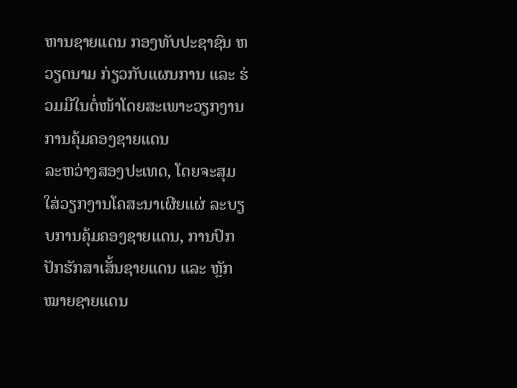ຫານຊາຍແດນ ກອງທັບປະຊາຊົນ ຫວຽດນາມ ກ່ຽວກັບແຜນການ ແລະ ຮ່ວມມືໃນຕໍ່ໜ້າໂດຍສະເພາະວຽກງານການຄຸ້ມຄອງຊາຍແດນ
ລະຫວ່າງສອງປະເທດ, ໂດຍຈະສຸມໃສ່ວຽກງານໂຄສະນາເຜີຍແຜ່ ລະບຽບການຄຸ້ມຄອງຊາຍແດນ, ການປົກປັກຮັກສາເສັ້ນຊາຍແດນ ແລະ ຫຼັກໝາຍຊາຍແດນ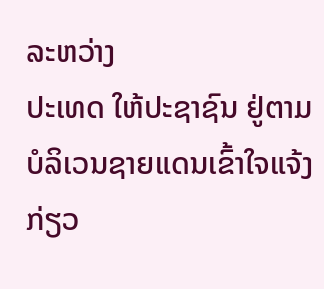ລະຫວ່າງ
ປະເທດ ໃຫ້ປະຊາຊົນ ຢູ່ຕາມບໍລິເວນຊາຍແດນເຂົ້າໃຈແຈ້ງກ່ຽວ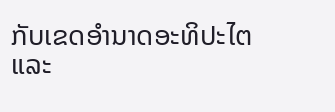ກັບເຂດອຳນາດອະທິປະໄຕ ແລະ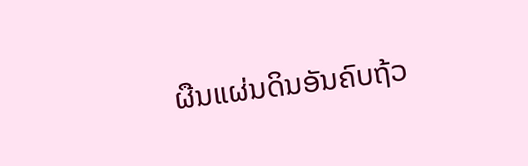ຜືນແຜ່ນດິນອັນຄົບຖ້ວ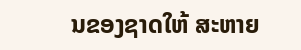ນຂອງຊາດໃຫ້ ສະຫາຍ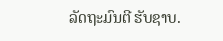ລັດຖະມົນຕີ ຮັບຊາບ.